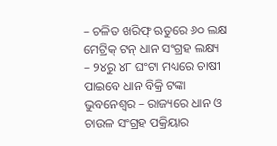– ଚଳିତ ଖରିଫ୍ ଋତୁରେ ୬୦ ଲକ୍ଷ ମେଟ୍ରିକ୍ ଟନ୍ ଧାନ ସଂଗ୍ରହ ଲକ୍ଷ୍ୟ
– ୨୪ରୁ ୪୮ ଘଂଟା ମଧ୍ୟରେ ଚାଷୀ ପାଇବେ ଧାନ ବିକ୍ରି ଟଙ୍କା
ଭୁବନେଶ୍ୱର – ରାଜ୍ୟରେ ଧାନ ଓ ଚାଉଳ ସଂଗ୍ରହ ପକ୍ରିୟାର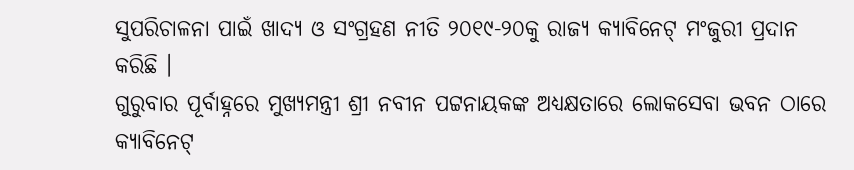ସୁପରିଚାଳନା ପାଇଁ ଖାଦ୍ୟ ଓ ସଂଗ୍ରହଣ ନୀତି ୨୦୧୯-୨୦କୁ ରାଜ୍ୟ କ୍ୟାବିନେଟ୍ ମଂଜୁରୀ ପ୍ରଦାନ କରିଛି ।
ଗୁରୁବାର ପୂର୍ବାହ୍ନରେ ମୁଖ୍ୟମନ୍ତ୍ରୀ ଶ୍ରୀ ନବୀନ ପଟ୍ଟନାୟକଙ୍କ ଅଧ୍ୟକ୍ଷତାରେ ଲୋକସେବା ଭବନ ଠାରେ କ୍ୟାବିନେଟ୍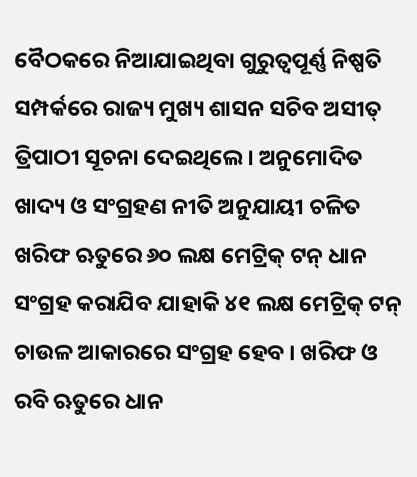ବୈଠକରେ ନିଆଯାଇଥିବା ଗୁରୁତ୍ୱପୂର୍ଣ୍ଣ ନିଷ୍ପତି ସମ୍ପର୍କରେ ରାଜ୍ୟ ମୁଖ୍ୟ ଶାସନ ସଚିବ ଅସୀତ୍ ତ୍ରିପାଠୀ ସୂଚନା ଦେଇଥିଲେ । ଅନୁମୋଦିତ ଖାଦ୍ୟ ଓ ସଂଗ୍ରହଣ ନୀତି ଅନୁଯାୟୀ ଚଳିତ ଖରିଫ ଋତୁରେ ୬୦ ଲକ୍ଷ ମେଟ୍ରିକ୍ ଟନ୍ ଧାନ ସଂଗ୍ରହ କରାଯିବ ଯାହାକି ୪୧ ଲକ୍ଷ ମେଟ୍ରିକ୍ ଟନ୍ ଚାଉଳ ଆକାରରେ ସଂଗ୍ରହ ହେବ । ଖରିଫ ଓ ରବି ଋତୁରେ ଧାନ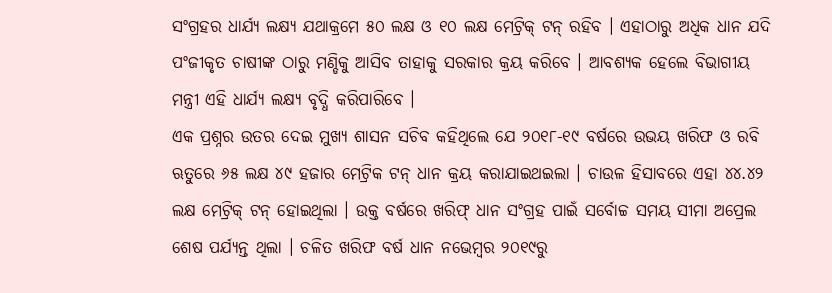ସଂଗ୍ରହର ଧାର୍ଯ୍ୟ ଲକ୍ଷ୍ୟ ଯଥାକ୍ରମେ ୫୦ ଲକ୍ଷ ଓ ୧୦ ଲକ୍ଷ ମେଟ୍ରିକ୍ ଟନ୍ ରହିବ । ଏହାଠାରୁ ଅଧିକ ଧାନ ଯଦି ପଂଜୀକୃତ ଚାଷୀଙ୍କ ଠାରୁ ମଣ୍ଡିକୁ ଆସିବ ତାହାକୁ ସରକାର କ୍ରୟ କରିବେ । ଆବଶ୍ୟକ ହେଲେ ବିଭାଗୀୟ ମନ୍ତ୍ରୀ ଏହି ଧାର୍ଯ୍ୟ ଲକ୍ଷ୍ୟ ବୃଦ୍ଧି କରିପାରିବେ ।
ଏକ ପ୍ରଶ୍ନର ଉତର ଦେଇ ମୁଖ୍ୟ ଶାସନ ସଚିବ କହିଥିଲେ ଯେ ୨୦୧୮-୧୯ ବର୍ଷରେ ଉଭୟ ଖରିଫ ଓ ରବି ଋତୁରେ ୬୫ ଲକ୍ଷ ୪୯ ହଜାର ମେଟ୍ରିକ ଟନ୍ ଧାନ କ୍ରୟ କରାଯାଇଥଇଲା । ଚାଉଳ ହିସାବରେ ଏହା ୪୪.୪୨ ଲକ୍ଷ ମେଟ୍ରିକ୍ ଟନ୍ ହୋଇଥିଲା । ଉକ୍ତ ବର୍ଷରେ ଖରିଫ୍ ଧାନ ସଂଗ୍ରହ ପାଇଁ ସର୍ବୋଚ୍ଚ ସମୟ ସୀମା ଅପ୍ରେଲ ଶେଷ ପର୍ଯ୍ୟନ୍ତ ଥିଲା । ଚଳିତ ଖରିଫ ବର୍ଷ ଧାନ ନଭେମ୍ବର ୨୦୧୯ରୁ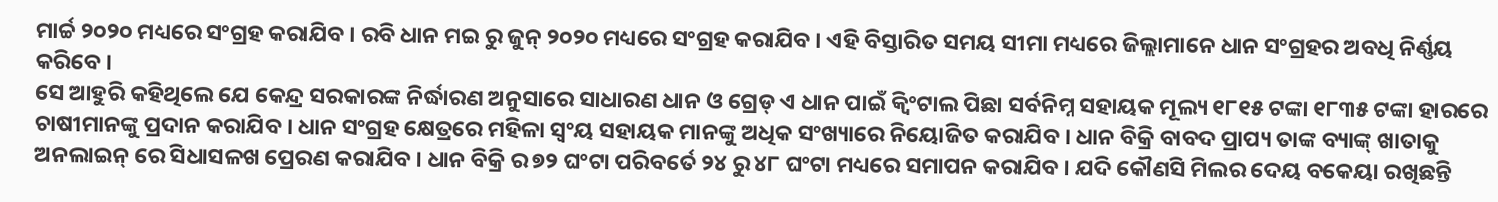ମାର୍ଚ୍ଚ ୨୦୨୦ ମଧ୍ୟରେ ସଂଗ୍ରହ କରାଯିବ । ରବି ଧାନ ମଇ ରୁ ଜୁନ୍ ୨୦୨୦ ମଧ୍ୟରେ ସଂଗ୍ରହ କରାଯିବ । ଏହି ବିସ୍ତାରିତ ସମୟ ସୀମା ମଧ୍ୟରେ ଜିଲ୍ଲାମାନେ ଧାନ ସଂଗ୍ରହର ଅବଧି ନିର୍ଣ୍ଣୟ କରିବେ ।
ସେ ଆହୁରି କହିଥିଲେ ଯେ କେନ୍ଦ୍ର ସରକାରଙ୍କ ନିର୍ଦ୍ଧାରଣ ଅନୁସାରେ ସାଧାରଣ ଧାନ ଓ ଗ୍ରେଡ୍ ଏ ଧାନ ପାଇଁ କ୍ୱିଂଟାଲ ପିଛା ସର୍ବନିମ୍ନ ସହାୟକ ମୂଲ୍ୟ ୧୮୧୫ ଟଙ୍କା ୧୮୩୫ ଟଙ୍କା ହାରରେ ଚାଷୀମାନଙ୍କୁ ପ୍ରଦାନ କରାଯିବ । ଧାନ ସଂଗ୍ରହ କ୍ଷେତ୍ରରେ ମହିଳା ସ୍ୱଂୟ ସହାୟକ ମାନଙ୍କୁ ଅଧିକ ସଂଖ୍ୟାରେ ନିୟୋଜିତ କରାଯିବ । ଧାନ ବିକ୍ରି ବାବଦ ପ୍ରାପ୍ୟ ତାଙ୍କ ବ୍ୟାଙ୍କ୍ ଖାତାକୁ ଅନଲାଇନ୍ ରେ ସିଧାସଳଖ ପ୍ରେରଣ କରାଯିବ । ଧାନ ବିକ୍ରି ର ୭୨ ଘଂଟା ପରିବର୍ତେ ୨୪ ରୁ ୪୮ ଘଂଟା ମଧ୍ୟରେ ସମାପନ କରାଯିବ । ଯଦି କୌଣସି ମିଲର ଦେୟ ବକେୟା ରଖିଛନ୍ତି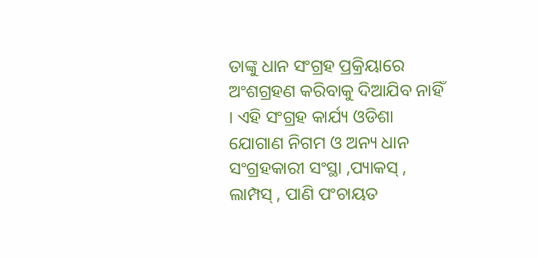ତାଙ୍କୁ ଧାନ ସଂଗ୍ରହ ପ୍ରକ୍ରିୟାରେ ଅଂଶଗ୍ରହଣ କରିବାକୁ ଦିଆଯିବ ନାହିଁ । ଏହି ସଂଗ୍ରହ କାର୍ଯ୍ୟ ଓଡିଶା ଯୋଗାଣ ନିଗମ ଓ ଅନ୍ୟ ଧାନ ସଂଗ୍ରହକାରୀ ସଂସ୍ଥା ,ପ୍ୟାକସ୍ , ଲାମ୍ପସ୍ , ପାଣି ପଂଚାୟତ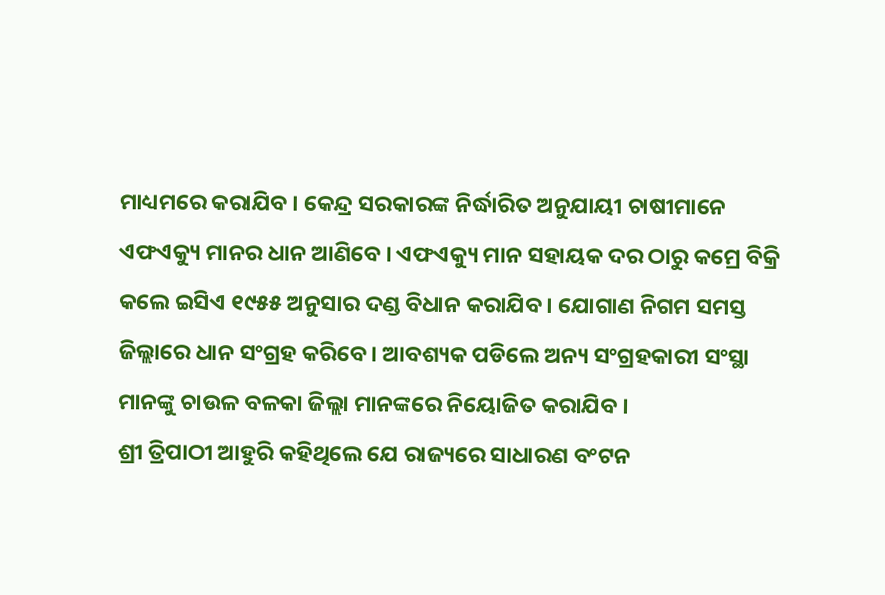ମାଧ୍ୟମରେ କରାଯିବ । କେନ୍ଦ୍ର ସରକାରଙ୍କ ନିର୍ଦ୍ଧାରିତ ଅନୁଯାୟୀ ଚାଷୀମାନେ ଏଫଏକ୍ୟୁ ମାନର ଧାନ ଆଣିବେ । ଏଫଏକ୍ୟୁ ମାନ ସହାୟକ ଦର ଠାରୁ କମ୍ରେ ବିକ୍ରି କଲେ ଇସିଏ ୧୯୫୫ ଅନୁସାର ଦଣ୍ଡ ବିଧାନ କରାଯିବ । ଯୋଗାଣ ନିଗମ ସମସ୍ତ ଜିଲ୍ଲାରେ ଧାନ ସଂଗ୍ରହ କରିବେ । ଆବଶ୍ୟକ ପଡିଲେ ଅନ୍ୟ ସଂଗ୍ରହକାରୀ ସଂସ୍ଥା ମାନଙ୍କୁ ଚାଉଳ ବଳକା ଜିଲ୍ଲା ମାନଙ୍କରେ ନିୟୋଜିତ କରାଯିବ ।
ଶ୍ରୀ ତ୍ରିପାଠୀ ଆହୁରି କହିଥିଲେ ଯେ ରାଜ୍ୟରେ ସାଧାରଣ ବଂଟନ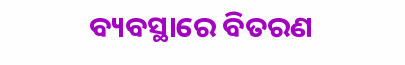ବ୍ୟବସ୍ଥାରେ ବିତରଣ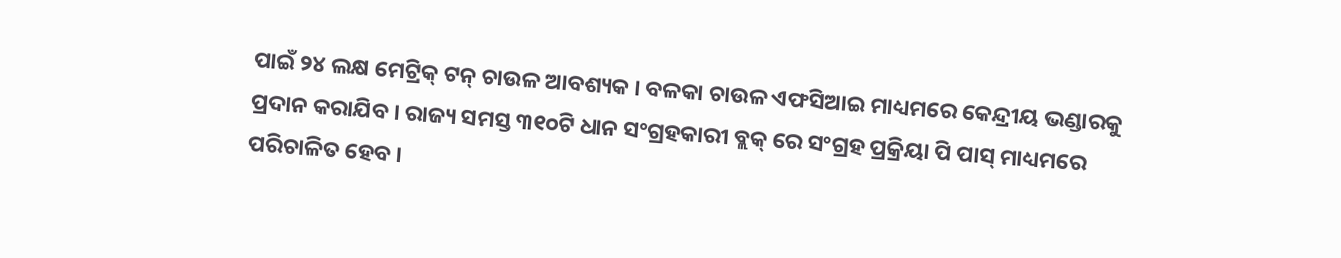ପାଇଁ ୨୪ ଲକ୍ଷ ମେଟ୍ରିକ୍ ଟନ୍ ଚାଉଳ ଆବଶ୍ୟକ । ବଳକା ଚାଉଳ ଏଫସିଆଇ ମାଧ୍ୟମରେ କେନ୍ଦ୍ରୀୟ ଭଣ୍ଡାରକୁ ପ୍ରଦାନ କରାଯିବ । ରାଜ୍ୟ ସମସ୍ତ ୩୧୦ଟି ଧାନ ସଂଗ୍ରହକାରୀ ବ୍ଲକ୍ ରେ ସଂଗ୍ରହ ପ୍ରକ୍ରିୟା ପି ପାସ୍ ମାଧ୍ୟମରେ ପରିଚାଳିତ ହେବ ।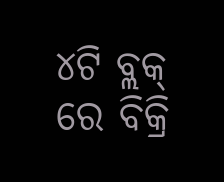୪ଟି ବ୍ଲକ୍ ରେ ବିକ୍ରି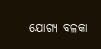ଯୋଗ୍ୟ ବଳକା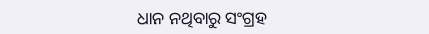ଧାନ ନଥିବାରୁ ସଂଗ୍ରହ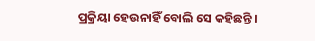ପ୍ରକ୍ରିୟା ହେଉନାହିଁ ବୋଲି ସେ କହିଛନ୍ତି ।